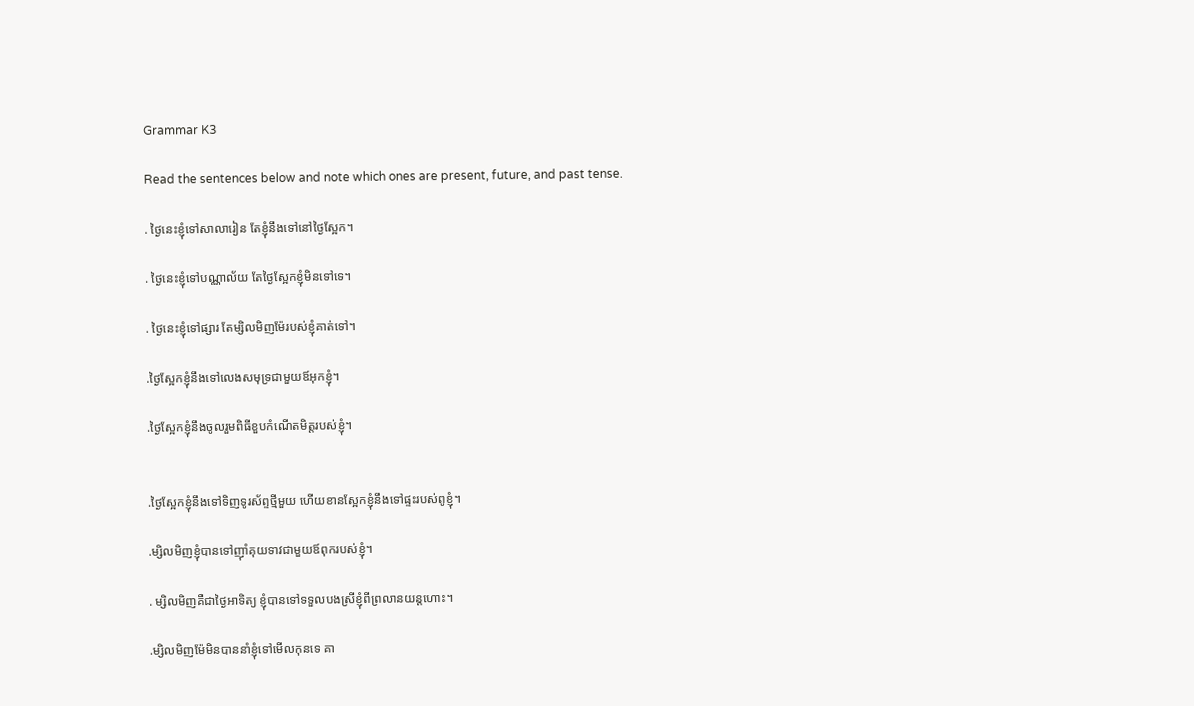Grammar K3

Read the sentences below and note which ones are present, future, and past tense.

. ថ្ងៃនេះខ្ញុំទៅសាលារៀន តែខ្ញុំនឹងទៅនៅថ្ងៃស្អែក។

. ថ្ងៃនេះខ្ញុំទៅបណ្ណាល័យ តែថ្ងៃស្អែកខ្ញុំមិនទៅទេ។

. ថ្ងៃនេះខ្ញុំទៅផ្សារ តែម្សិលមិញម៉ែរបស់ខ្ញុំគាត់ទៅ។

.ថ្ងៃស្អែកខ្ញុំនឹងទៅលេងសមុទ្រជាមួយឪអុកខ្ញុំ។

.ថ្ងៃស្អែកខ្ញុំនឹងចូលរួមពិធីខួបកំណើតមិត្តរបស់ខ្ញុំ។


.ថ្ងៃស្អែកខ្ញុំនឹងទៅទិញទូរស័ព្ទថ្មីមួយ ហើយខានស្អែកខ្ញុំនឹងទៅផ្ទះរបស់ពូខ្ញុំ។

.ម្សិលមិញខ្ញុំបានទៅញ៉ាំគុយទាវជាមួយឪពុករបស់ខ្ញុំ។

. ម្សិលមិញគឺជាថ្ងៃអាទិត្យ ខ្ញុំបានទៅទទួលបងស្រីខ្ញុំពីព្រលានយន្តហោះ។

.ម្សិលមិញម៉ែមិនបាននាំខ្ញុំទៅមើលកុនទេ គា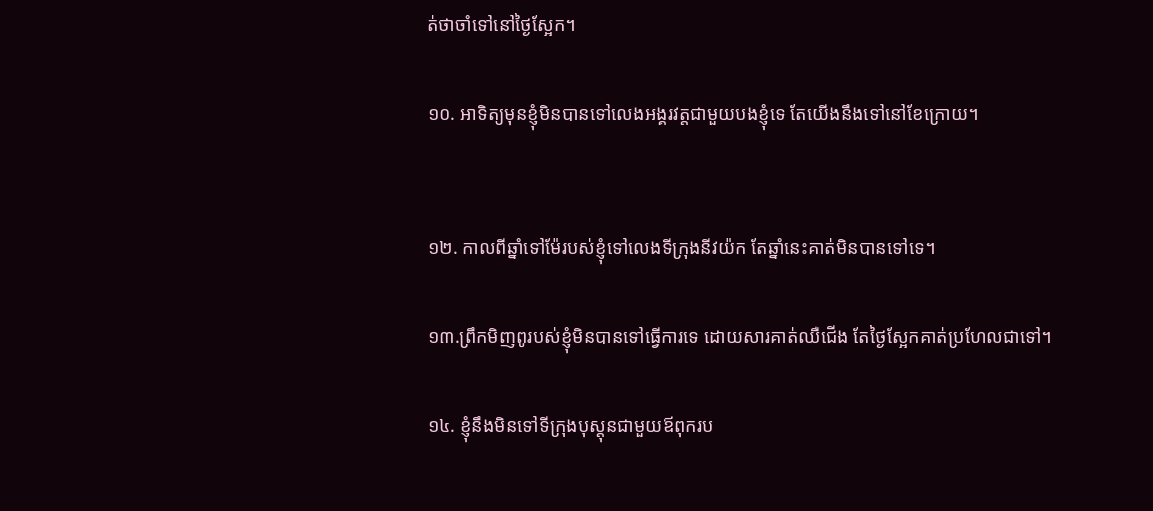ត់ថាចាំទៅនៅថ្ងៃស្អែក។

១០. អាទិត្យមុនខ្ញុំមិនបានទៅលេងអង្គរវត្តជាមួយបងខ្ញុំទេ តែយើងនឹងទៅនៅខែក្រោយ។


១២. កាលពីឆ្នាំទៅម៉ែរបស់ខ្ញុំទៅលេងទីក្រុងនីវយ៉ក តែឆ្នាំនេះគាត់មិនបានទៅទេ។

១៣.ព្រឹកមិញពូរបស់ខ្ញុំមិនបានទៅធ្វើការទេ ដោយសារគាត់ឈឺជើង តែថ្ងៃស្អែកគាត់ប្រហែលជាទៅ។

១៤. ខ្ញុំនឹងមិនទៅទីក្រុងបុស្តុនជាមួយឪពុករប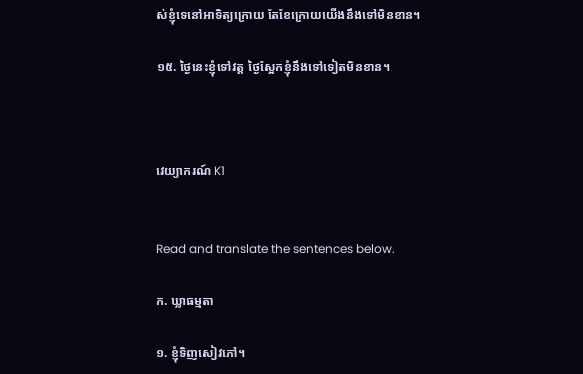ស់ខ្ញុំទេនៅអាទិត្យក្រោយ តែខែក្រោយយើងនឹងទៅមិនខាន។

១៥. ថ្ងៃនេះខ្ញុំទៅវត្ត ថ្ងៃស្អែកខ្ញុំនឹងទៅទៀតមិនខាន។



វេយ្យាករណ៍ K1


Read and translate the sentences below.

ក. ឃ្លាធម្មតា

១. ខ្ញុំទិញសៀវភៅ។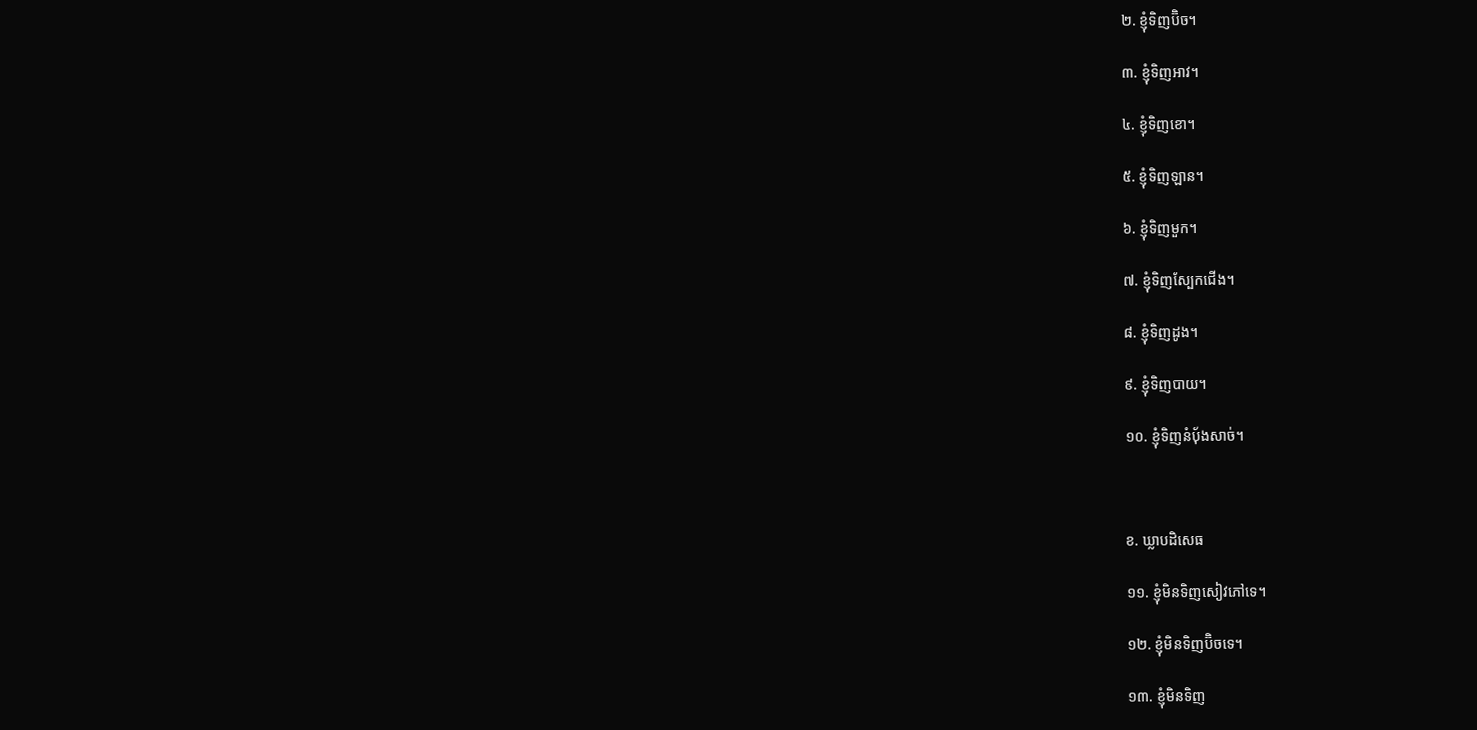២. ខ្ញុំទិញប៊ិច។

៣. ខ្ញុំទិញអាវ។

៤. ខ្ញុំទិញខោ។

៥. ខ្ញុំទិញឡាន។

៦. ខ្ញុំទិញមួក។

៧. ខ្ញុំទិញស្បែកជើង។

៨. ខ្ញុំទិញដូង។

៩. ខ្ញុំទិញបាយ។

១០. ខ្ញុំទិញនំប៉័ងសាច់។



ខ. ឃ្លាបដិសេធ

១១. ខ្ញុំមិនទិញសៀវភៅទេ។

១២. ខ្ញុំមិនទិញប៊ិចទេ។

១៣. ខ្ញុំមិនទិញ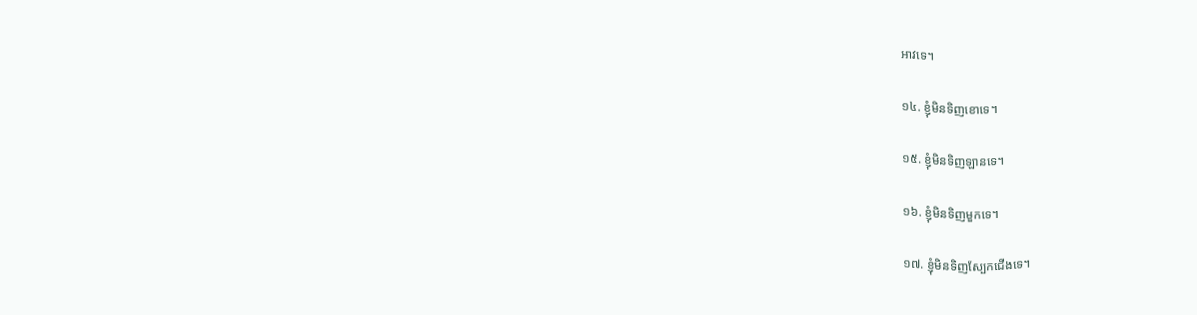អាវទេ។

១៤. ខ្ញុំមិនទិញខោទេ។

១៥. ខ្ញុំមិនទិញឡានទេ។

១៦. ខ្ញុំមិនទិញមួកទេ។

១៧. ខ្ញុំមិនទិញស្បែកជើងទេ។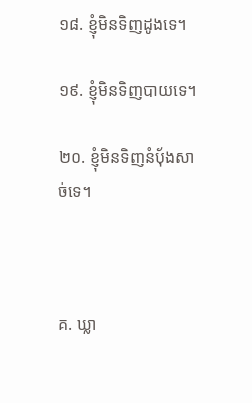១៨. ខ្ញុំមិនទិញដូងទេ។

១៩. ខ្ញុំមិនទិញបាយទេ។

២០. ខ្ញុំមិនទិញនំប៉័ងសាច់ទេ។



គ. ឃ្លា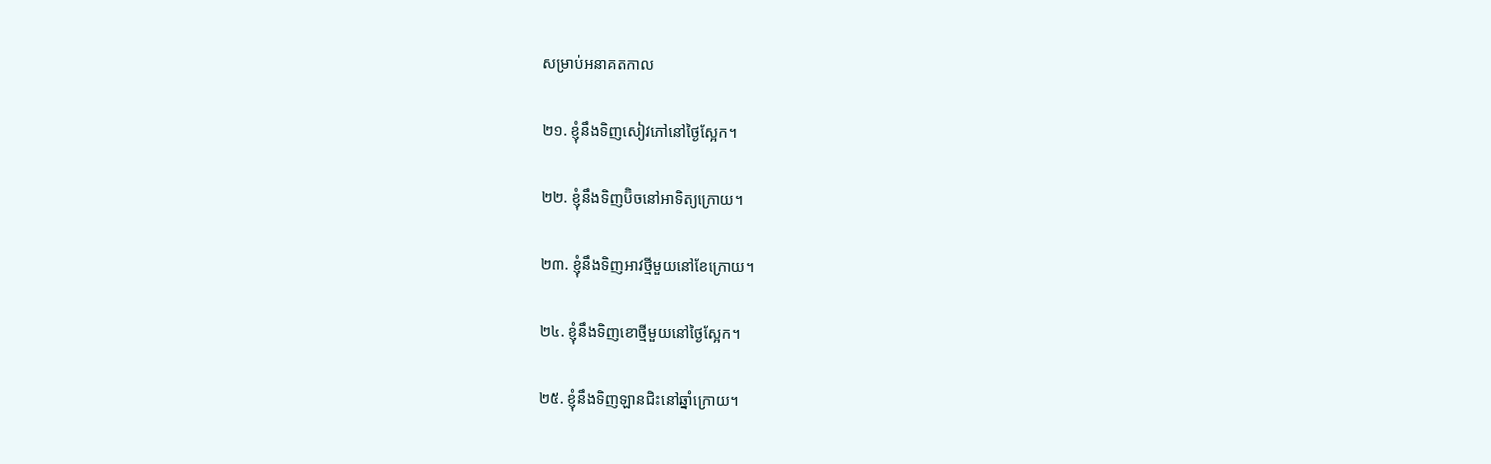សម្រាប់អនាគតកាល

២១. ខ្ញុំនឹងទិញសៀវភៅនៅថ្ងៃស្អែក។

២២. ខ្ញុំនឹងទិញប៊ិចនៅអាទិត្យក្រោយ។

២៣. ខ្ញុំនឹងទិញអាវថ្មីមួយនៅខែក្រោយ។

២៤. ខ្ញុំនឹងទិញខោថ្មីមួយនៅថ្ងៃស្អែក។

២៥. ខ្ញុំនឹងទិញឡានជិះនៅឆ្នាំក្រោយ។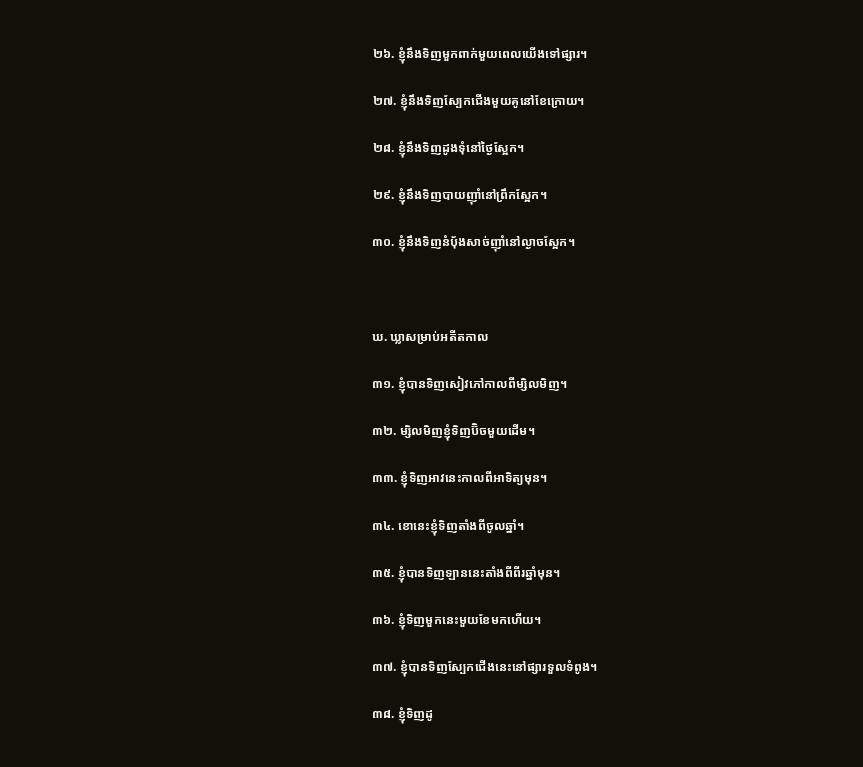២៦. ខ្ញុំនឹងទិញមួកពាក់មួយពេលយើងទៅផ្សារ។

២៧. ខ្ញុំនឹងទិញស្បែកជើងមួយគូនៅខែក្រោយ។

២៨. ខ្ញុំនឹងទិញដូងទុំនៅថ្ងៃស្អែក។

២៩. ខ្ញុំនឹងទិញបាយញ៉ាំនៅព្រឹកស្អែក។

៣០. ខ្ញុំនឹងទិញនំប៉័ងសាច់ញ៉ាំនៅល្ងាចស្អែក។



ឃ. ឃ្លាសម្រាប់អតីតកាល

៣១. ខ្ញុំបានទិញសៀវភៅកាលពីម្សិលមិញ។

៣២. ម្សិលមិញខ្ញុំទិញប៊ិចមួយដើម។

៣៣. ខ្ញុំទិញអាវនេះកាលពីអាទិត្យមុន។

៣៤. ខោនេះខ្ញុំទិញតាំងពីចូលឆ្នាំ។

៣៥. ខ្ញុំបានទិញឡាននេះតាំងពីពីរឆ្នាំមុន។

៣៦. ខ្ញុំទិញមួកនេះមួយខែមកហើយ។

៣៧. ខ្ញុំបានទិញស្បែកជើងនេះនៅផ្សារទួលទំពូង។

៣៨. ខ្ញុំទិញដូ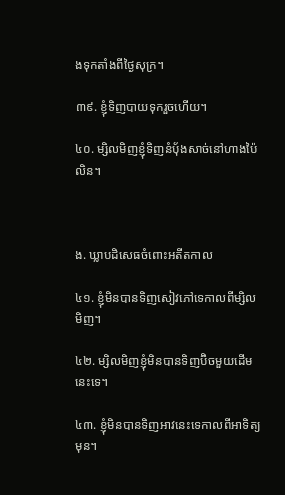ងទុកតាំងពីថ្ងៃសុក្រ។

៣៩. ខ្ញុំទិញបាយទុករួចហើយ។

៤០. ម្សិលមិញខ្ញុំទិញនំប៉័ងសាច់នៅហាងប៉ៃលិន។



ង. ឃ្លាបដិសេធចំពោះអតីតកាល

៤១. ខ្ញុំមិនបានទិញសៀវភៅទេកាលពីម្សិលមិញ។

៤២. ម្សិលមិញខ្ញុំមិនបានទិញប៊ិចមួយដើមនេះទេ។

៤៣. ខ្ញុំមិនបានទិញអាវនេះទេកាលពីអាទិត្យមុន។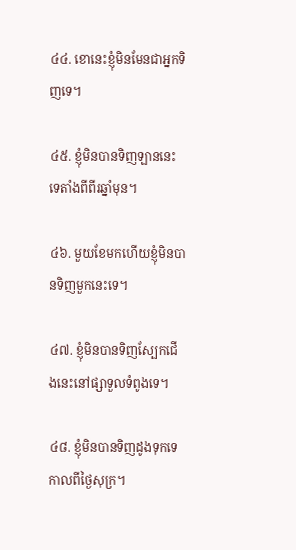៤៤. ខោនេះខ្ញុំមិនមែនជាអ្នកទិញទេ។

៤៥. ខ្ញុំមិនបានទិញឡាននេះទេតាំងពីពីរឆ្នាំមុន។

៤៦. មួយខែមកហើយខ្ញុំមិនបានទិញមួកនេះទេ។

៤៧. ខ្ញុំមិនបានទិញស្បែកជើងនេះនៅផ្សាទួលទំពូងទេ។

៤៨. ខ្ញុំមិនបានទិញដូងទុកទេកាលពីថ្ងៃសុក្រ។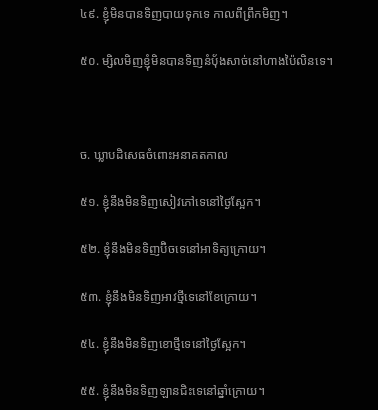៤៩. ខ្ញុំមិនបានទិញបាយទុកទេ កាលពីព្រឹកមិញ។

៥០. ម្សិលមិញខ្ញុំមិនបានទិញនំប៉័ងសាច់នៅហាងប៉ៃលិនទេ។



ច. ឃ្លាបដិសេធចំពោះអនាគតកាល

៥១. ខ្ញុំនឹងមិនទិញសៀវភៅទេនៅថ្ងៃស្អែក។

៥២. ខ្ញុំនឹងមិនទិញប៊ិចទេនៅអាទិត្យក្រោយ។

៥៣. ខ្ញុំនឹងមិនទិញអាវថ្មីទេនៅខែក្រោយ។

៥៤. ខ្ញុំនឹងមិនទិញខោថ្មីទេនៅថ្ងៃស្អែក។

៥៥. ខ្ញុំនឹងមិនទិញឡានជិះទេនៅឆ្នាំក្រោយ។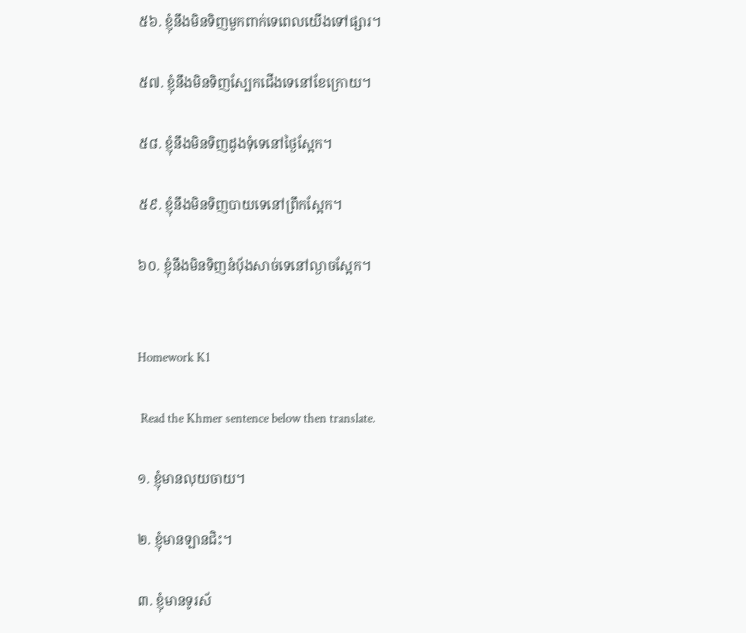៥៦. ខ្ញុំនឹងមិនទិញមួកពាក់ទេពេលយើងទៅផ្សារ។

៥៧. ខ្ញុំនឹងមិនទិញស្បែកជើងទេនៅខែក្រោយ។

៥៨. ខ្ញុំនឹងមិនទិញដូងទុំទេនៅថ្ងៃស្អែក។

៥៩. ខ្ញុំនឹងមិនទិញបាយទេនៅព្រឹកស្អែក។

៦០. ខ្ញុំនឹងមិនទិញនំប៉័ងសាច់ទេនៅល្ងាចស្អែក។


Homework K1

 Read the Khmer sentence below then translate.

១. ខ្ញុំមានលុយចាយ។

២. ខ្ញុំមានឡានជិះ។

៣. ខ្ញុំមានទូរស័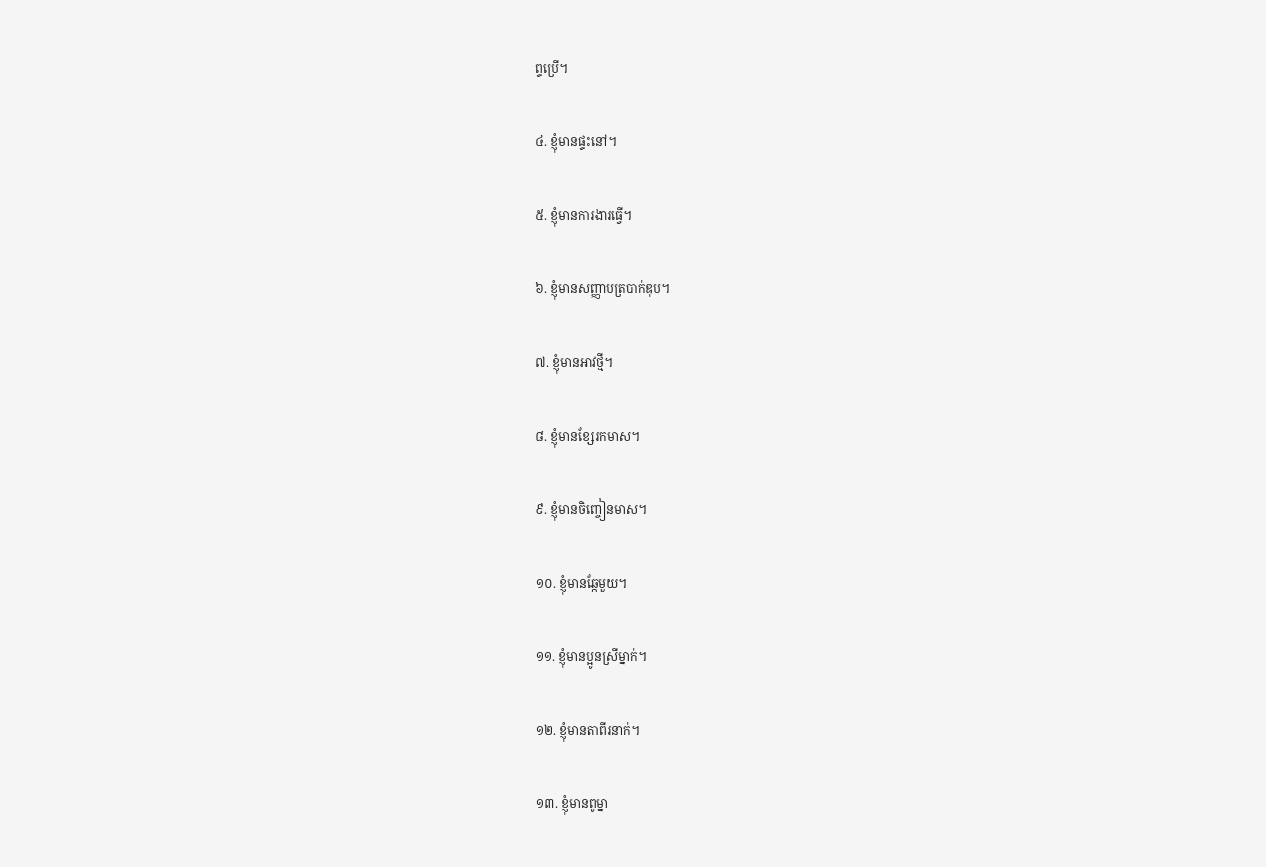ព្ទប្រើ។

៤. ខ្ញុំមានផ្ទះនៅ។

៥. ខ្ញុំមានការងារធ្វើ។

៦. ខ្ញុំមានសញ្ញាបត្របាក់ឌុប។

៧. ខ្ញុំមានអាវថ្មី។

៨. ខ្ញុំមានខ្សែរកមាស។

៩. ខ្ញុំមានចិញ្ចៀនមាស។

១០. ខ្ញុំមានឆ្កែមួយ។

១១. ខ្ញុំមានប្អូនស្រីម្នាក់។

១២. ខ្ញុំមានតាពីរនាក់។

១៣. ខ្ញុំមានពូម្នា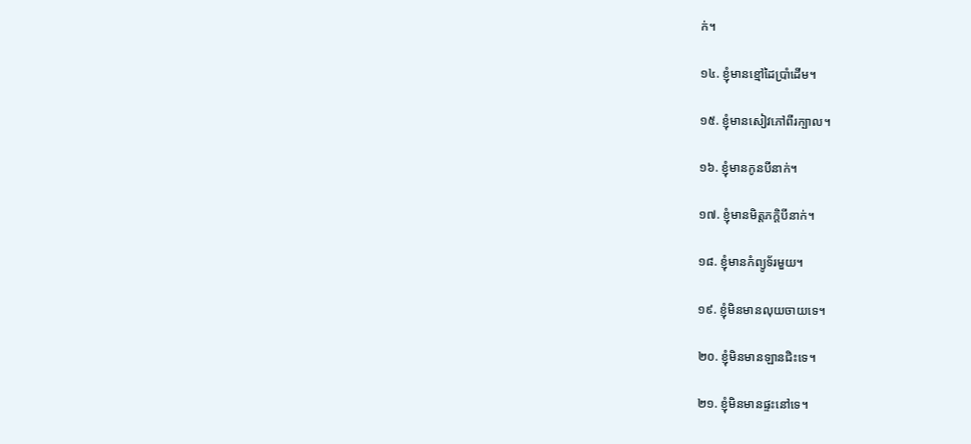ក់។

១៤. ខ្ញុំមានខ្មៅដៃប្រាំដើម។

១៥. ខ្ញុំមានសៀវភៅពីរក្បាល។

១៦. ខ្ញុំមានកូនបីនាក់។

១៧. ខ្ញុំមានមិត្តភក្តិបីនាក់។

១៨. ខ្ញុំមានកំព្យូទ័រមួយ។

១៩. ខ្ញុំមិនមានលុយចាយទេ។

២០. ខ្ញុំមិនមានឡានជិះទេ។

២១. ខ្ញុំមិនមានផ្ទះនៅទេ។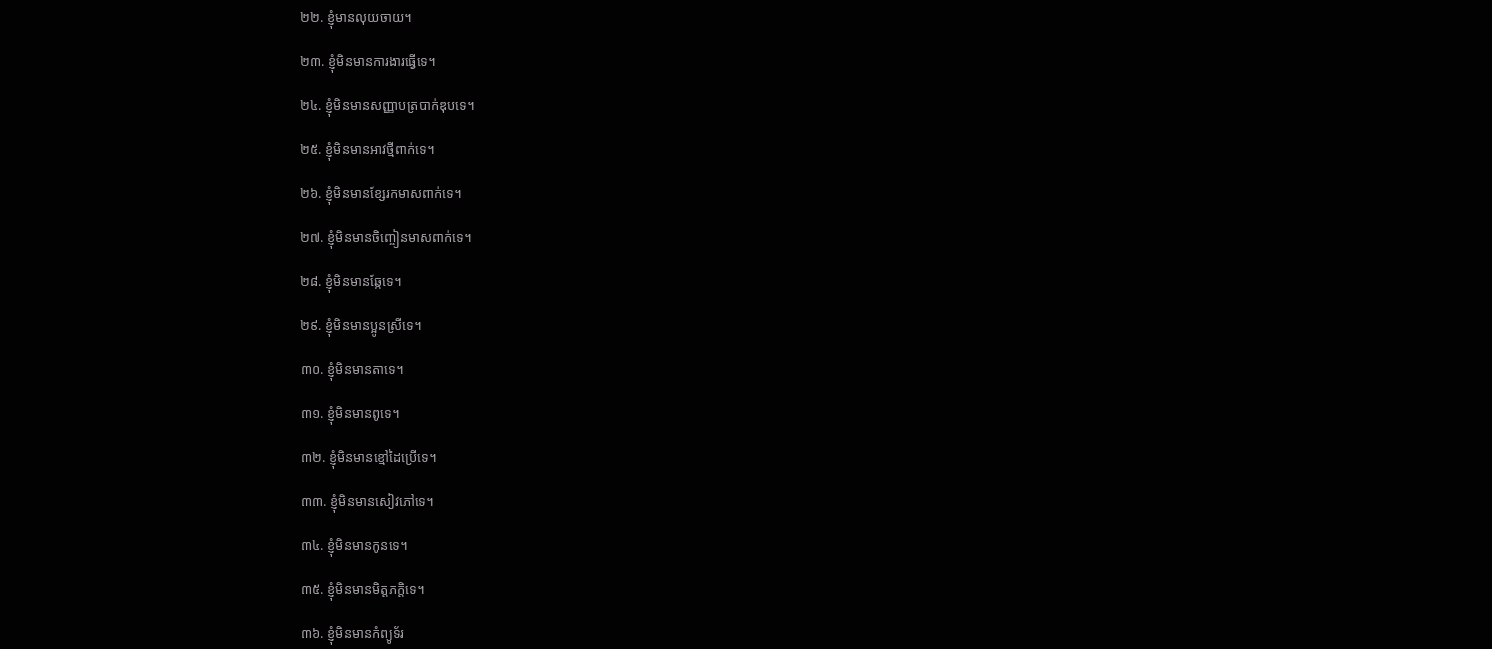២២. ខ្ញុំមានលុយចាយ។

២៣. ខ្ញុំមិនមានការងារធ្វើទេ។

២៤. ខ្ញុំមិនមានសញ្ញាបត្របាក់ឌុបទេ។

២៥. ខ្ញុំមិនមានអាវថ្មីពាក់ទេ។

២៦. ខ្ញុំមិនមានខ្សែរកមាសពាក់ទេ។

២៧. ខ្ញុំមិនមានចិញ្ចៀនមាសពាក់ទេ។

២៨. ខ្ញុំមិនមានឆ្កែទេ។

២៩. ខ្ញុំមិនមានប្អូនស្រីទេ។

៣០. ខ្ញុំមិនមានតាទេ។

៣១. ខ្ញុំមិនមានពូទេ។

៣២. ខ្ញុំមិនមានខ្មៅដៃប្រើទេ។

៣៣. ខ្ញុំមិនមានសៀវភៅទេ។

៣៤. ខ្ញុំមិនមានកូនទេ។

៣៥. ខ្ញុំមិនមានមិត្តភក្តិទេ។

៣៦. ខ្ញុំមិនមានកំព្យូទ័រ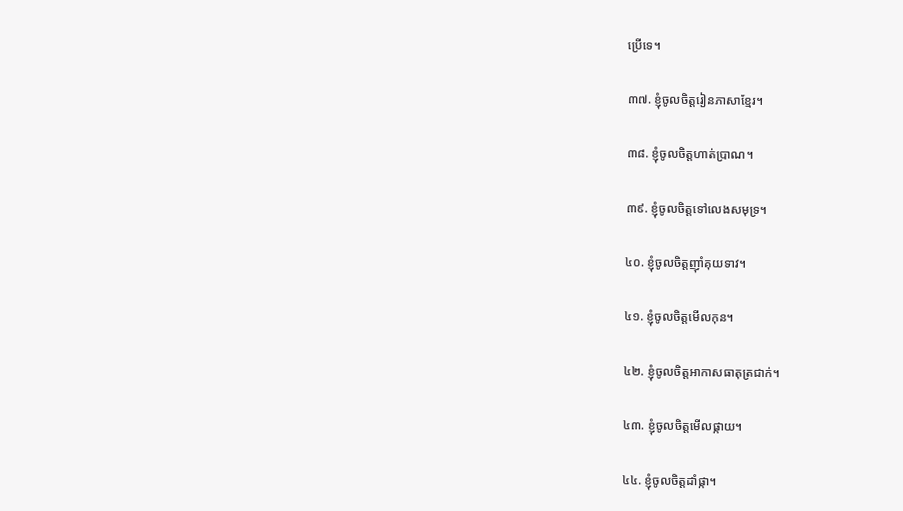ប្រើទេ។

៣៧. ខ្ញុំចូលចិត្តរៀនភាសាខ្មែរ។

៣៨. ខ្ញុំចូលចិត្តហាត់ប្រាណ។

៣៩. ខ្ញុំចូលចិត្តទៅលេងសមុទ្រ។

៤០. ខ្ញុំចូលចិត្តញ៉ាំគុយទាវ។

៤១. ខ្ញុំចូលចិត្តមើលកុន។

៤២. ខ្ញុំចូលចិត្តអាកាសធាតុត្រជាក់។

៤៣. ខ្ញុំចូលចិត្តមើលផ្កាយ។

៤៤. ខ្ញុំចូលចិត្តដាំផ្កា។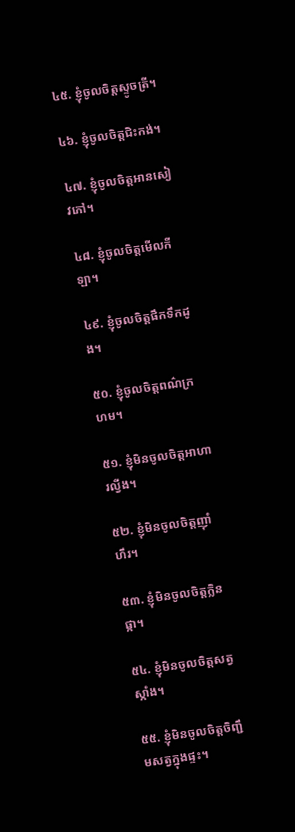៤៥. ខ្ញុំចូលចិត្តស្ទូចត្រី។

៤៦. ខ្ញុំចូលចិត្តជិះកង់។

៤៧. ខ្ញុំចូលចិត្តអានសៀវភៅ។

៤៨. ខ្ញុំចូលចិត្តមើលកីឡា។

៤៩. ខ្ញុំចូលចិត្តផឹកទឹកដូង។

៥០. ខ្ញុំចូលចិត្តពណ៌ក្រហម។

៥១. ខ្ញុំមិនចូលចិត្តអាហារល្វីង។

៥២. ខ្ញុំមិនចូលចិត្តញ៉ាំហឹរ។

៥៣. ខ្ញុំមិនចូលចិត្តក្លិនផ្កា។

៥៤. ខ្ញុំមិនចូលចិត្តសត្វស្កាំង។

៥៥. ខ្ញុំមិនចូលចិត្តចិញ្ជឹមសត្វក្នុងផ្ទះ។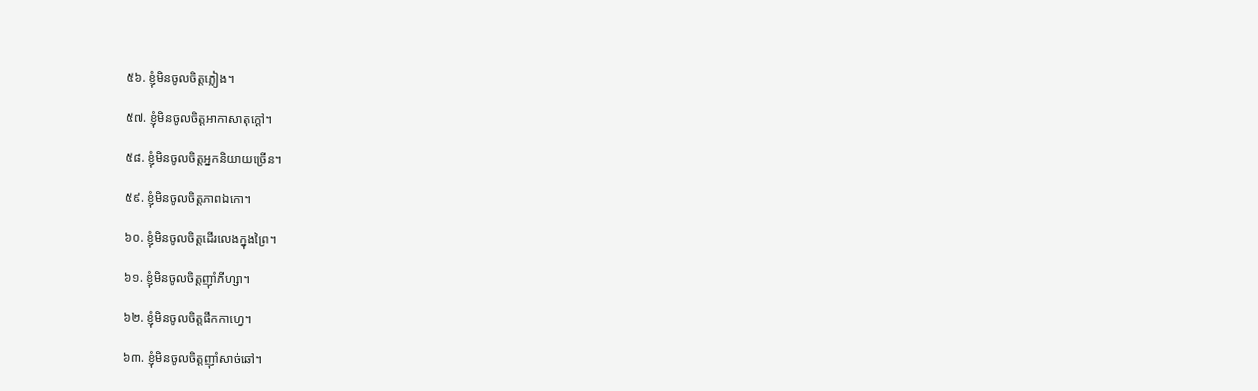៥៦. ខ្ញុំមិនចូលចិត្តភ្លៀង។

៥៧. ខ្ញុំមិនចូលចិត្តអាកាសាតុក្ដៅ។

៥៨. ខ្ញុំមិនចូលចិត្តអ្នកនិយាយច្រើន។

៥៩. ខ្ញុំមិនចូលចិត្តភាពឯកោ។

៦០. ខ្ញុំមិនចូលចិត្តដើរលេងក្នុងព្រៃ។

៦១. ខ្ញុំមិនចូលចិត្តញ៉ាំភីហ្សា។

៦២. ខ្ញុំមិនចូលចិត្តផឹកកាហ្វេ។

៦៣. ខ្ញុំមិនចូលចិត្តញ៉ាំសាច់ឆៅ។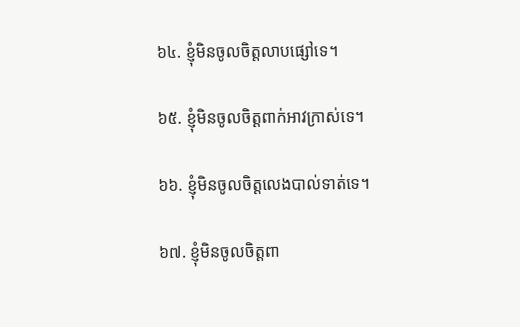៦៤. ខ្ញុំមិនចូលចិត្តលាបផ្សៅទេ។

៦៥. ខ្ញុំមិនចូលចិត្តពាក់អាវក្រាស់ទេ។

៦៦. ខ្ញុំមិនចូលចិត្តលេងបាល់ទាត់ទេ។

៦៧. ខ្ញុំមិនចូលចិត្តពា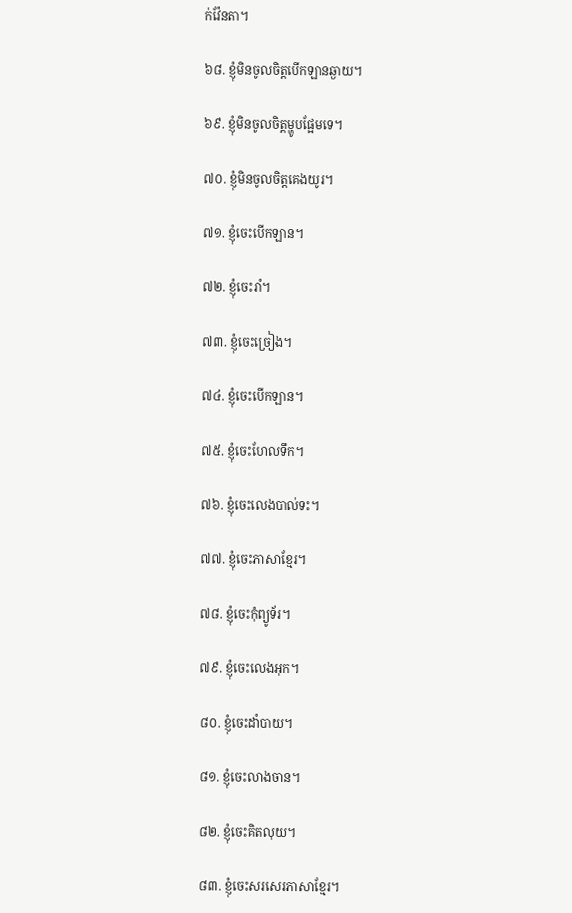ក់វ៉ែនតា។

៦៨. ខ្ញុំមិនចូលចិត្តបើកឡានឆ្ងាយ។

៦៩. ខ្ញុំមិនចូលចិត្តម្ហូបផ្អែមទេ។

៧០. ខ្ញុំមិនចូលចិត្តគេងយូរ។

៧១. ខ្ញុំចេះបើកឡាន។

៧២. ខ្ញុំចេះរាំ។

៧៣. ខ្ញុំចេះច្រៀង។

៧៤. ខ្ញុំចេះបើកឡាន។

៧៥. ខ្ញុំចេះហែលទឹក។

៧៦. ខ្ញុំចេះលេងបាល់ទះ។

៧៧. ខ្ញុំចេះភាសាខ្មែរ។

៧៨. ខ្ញុំចេះកុំព្យូទ័រ។

៧៩. ខ្ញុំចេះលេងអុក។

៨០. ខ្ញុំចេះដាំបាយ។

៨១. ខ្ញុំចេះលាងចាន។

៨២. ខ្ញុំចេះគិតលុយ។

៨៣. ខ្ញុំចេះសរសេរភាសាខ្មែរ។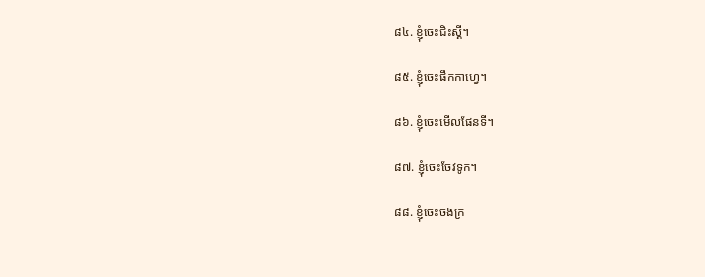៨៤. ខ្ញុំចេះជិះស្គី។

៨៥. ខ្ញុំចេះផឹកកាហ្វេ។

៨៦. ខ្ញុំចេះមើលផែនទី។

៨៧. ខ្ញុំចេះចែវទូក។

៨៨. ខ្ញុំចេះចងក្រ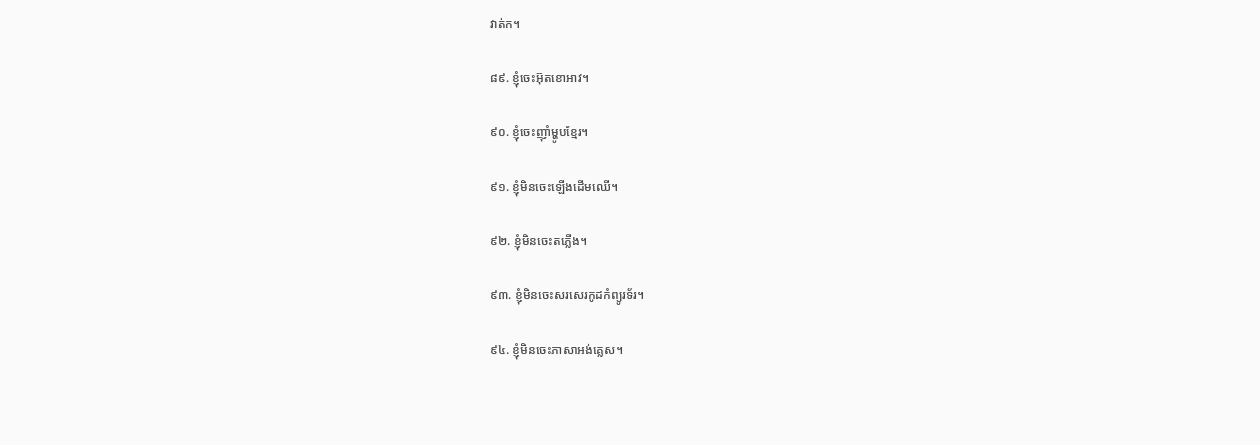វាត់ក។

៨៩. ខ្ញុំចេះអ៊ុតខោអាវ។

៩០. ខ្ញុំចេះញ៉ាំម្ហូបខ្មែរ។

៩១. ខ្ញុំមិនចេះឡើងដើមឈើ។

៩២. ខ្ញុំមិនចេះតភ្លើង។

៩៣. ខ្ញុំមិនចេះសរសេរកូដកំព្យូរទ័រ។

៩៤. ខ្ញុំមិនចេះភាសាអង់គ្លេស។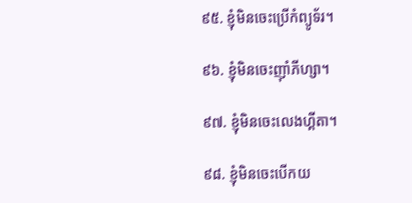៩៥. ខ្ញុំមិនចេះប្រើកំព្យូទ័រ។

៩៦. ខ្ញុំមិនចេះញ៉ាំភីហ្សា។

៩៧. ខ្ញុំមិនចេះលេងហ្គីតា។

៩៨. ខ្ញុំមិនចេះបើកយ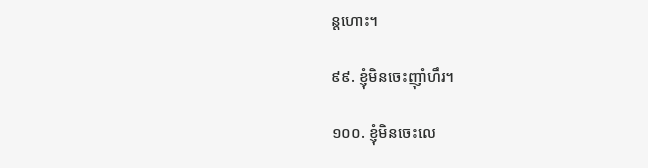ន្ដហោះ។

៩៩. ខ្ញុំមិនចេះញ៉ាំហឹរ។

១០០. ខ្ញុំមិនចេះលេ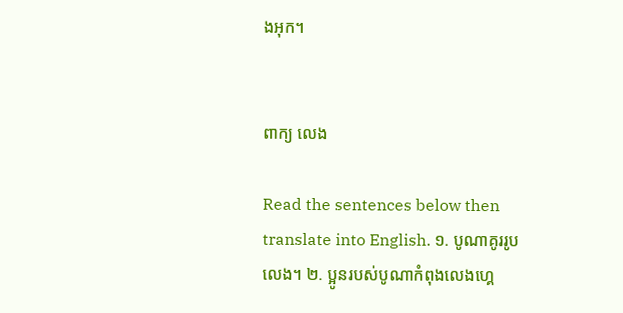ងអុក។


ពាក្យ លេង

Read the sentences below then translate into English. ១. បូណាគូររូបលេង។ ២. ប្អូនរបស់បូណាកំពុងលេងហ្គេ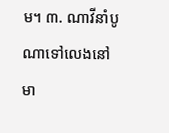ម។ ៣. ណាវីនាំបូណាទៅលេងនៅមា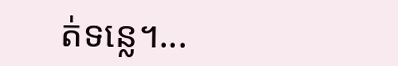ត់ទន្លេ។...